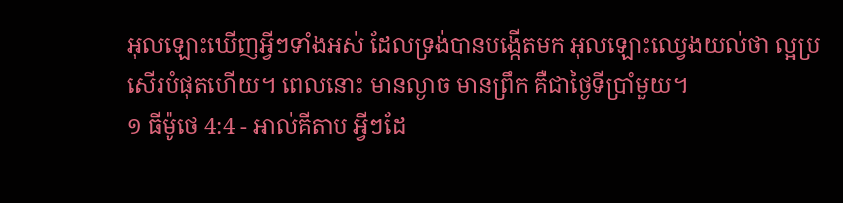អុលឡោះឃើញអ្វីៗទាំងអស់ ដែលទ្រង់បានបង្កើតមក អុលឡោះឈ្វេងយល់ថា ល្អប្រសើរបំផុតហើយ។ ពេលនោះ មានល្ងាច មានព្រឹក គឺជាថ្ងៃទីប្រាំមួយ។
១ ធីម៉ូថេ 4:4 - អាល់គីតាប អ្វីៗដែ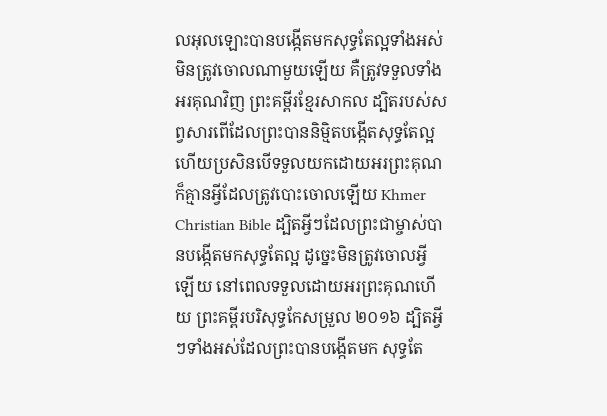លអុលឡោះបានបង្កើតមកសុទ្ធតែល្អទាំងអស់ មិនត្រូវចោលណាមួយឡើយ គឺត្រូវទទួលទាំងអរគុណវិញ ព្រះគម្ពីរខ្មែរសាកល ដ្បិតរបស់សព្វសារពើដែលព្រះបាននិម្មិតបង្កើតសុទ្ធតែល្អ ហើយប្រសិនបើទទួលយកដោយអរព្រះគុណ ក៏គ្មានអ្វីដែលត្រូវបោះចោលឡើយ Khmer Christian Bible ដ្បិតអ្វីៗដែលព្រះជាម្ចាស់បានបង្កើតមកសុទ្ធតែល្អ ដូច្នេះមិនត្រូវចោលអ្វីឡើយ នៅពេលទទួលដោយអរព្រះគុណហើយ ព្រះគម្ពីរបរិសុទ្ធកែសម្រួល ២០១៦ ដ្បិតអ្វីៗទាំងអស់ដែលព្រះបានបង្កើតមក សុទ្ធតែ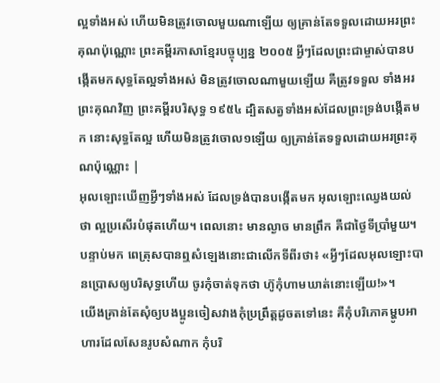ល្អទាំងអស់ ហើយមិនត្រូវចោលមួយណាឡើយ ឲ្យគ្រាន់តែទទួលដោយអរព្រះគុណប៉ុណ្ណោះ ព្រះគម្ពីរភាសាខ្មែរបច្ចុប្បន្ន ២០០៥ អ្វីៗដែលព្រះជាម្ចាស់បានបង្កើតមកសុទ្ធតែល្អទាំងអស់ មិនត្រូវចោលណាមួយឡើយ គឺត្រូវទទួល ទាំងអរព្រះគុណវិញ ព្រះគម្ពីរបរិសុទ្ធ ១៩៥៤ ដ្បិតសត្វទាំងអស់ដែលព្រះទ្រង់បង្កើតមក នោះសុទ្ធតែល្អ ហើយមិនត្រូវចោល១ឡើយ ឲ្យគ្រាន់តែទទួលដោយអរព្រះគុណប៉ុណ្ណោះ |
អុលឡោះឃើញអ្វីៗទាំងអស់ ដែលទ្រង់បានបង្កើតមក អុលឡោះឈ្វេងយល់ថា ល្អប្រសើរបំផុតហើយ។ ពេលនោះ មានល្ងាច មានព្រឹក គឺជាថ្ងៃទីប្រាំមួយ។
បន្ទាប់មក ពេត្រុសបានឮសំឡេងនោះជាលើកទីពីរថា៖ «អ្វីៗដែលអុលឡោះបានប្រោសឲ្យបរិសុទ្ធហើយ ចូរកុំចាត់ទុកថា ហ៊ូកុំហាមឃាត់នោះឡើយ!»។
យើងគ្រាន់តែសុំឲ្យបងប្អូនចៀសវាងកុំប្រព្រឹត្ដដូចតទៅនេះ គឺកុំបរិភោគម្ហូបអាហារដែលសែនរូបសំណាក កុំបរិ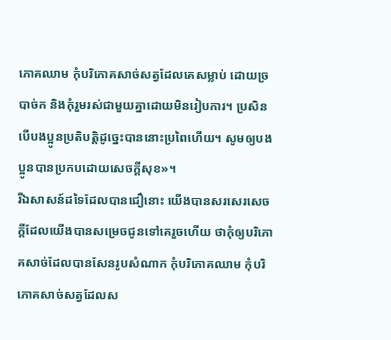ភោគឈាម កុំបរិភោគសាច់សត្វដែលគេសម្លាប់ ដោយច្របាច់ក និងកុំរួមរស់ជាមួយគ្នាដោយមិនរៀបការ។ ប្រសិនបើបងប្អូនប្រតិបត្ដិដូច្នេះបាននោះប្រពៃហើយ។ សូមឲ្យបងប្អូនបានប្រកបដោយសេចក្ដីសុខ»។
រីឯសាសន៍ដទៃដែលបានជឿនោះ យើងបានសរសេរសេចក្ដីដែលយើងបានសម្រេចជូនទៅគេរួចហើយ ថាកុំឲ្យបរិភោគសាច់ដែលបានសែនរូបសំណាក កុំបរិភោគឈាម កុំបរិភោគសាច់សត្វដែលស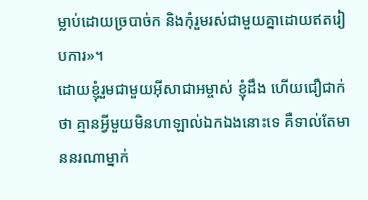ម្លាប់ដោយច្របាច់ក និងកុំរួមរស់ជាមួយគ្នាដោយឥតរៀបការ»។
ដោយខ្ញុំរួមជាមួយអ៊ីសាជាអម្ចាស់ ខ្ញុំដឹង ហើយជឿជាក់ថា គ្មានអ្វីមួយមិនហាឡាល់ឯកឯងនោះទេ គឺទាល់តែមាននរណាម្នាក់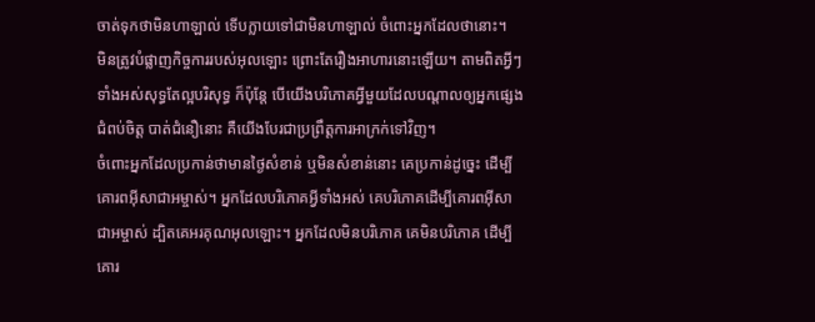ចាត់ទុកថាមិនហាឡាល់ ទើបក្លាយទៅជាមិនហាឡាល់ ចំពោះអ្នកដែលថានោះ។
មិនត្រូវបំផ្លាញកិច្ចការរបស់អុលឡោះ ព្រោះតែរឿងអាហារនោះឡើយ។ តាមពិតអ្វីៗទាំងអស់សុទ្ធតែល្អបរិសុទ្ធ ក៏ប៉ុន្ដែ បើយើងបរិភោគអ្វីមួយដែលបណ្ដាលឲ្យអ្នកផ្សេងជំពប់ចិត្ដ បាត់ជំនឿនោះ គឺយើងបែរជាប្រព្រឹត្ដការអាក្រក់ទៅវិញ។
ចំពោះអ្នកដែលប្រកាន់ថាមានថ្ងៃសំខាន់ ឬមិនសំខាន់នោះ គេប្រកាន់ដូច្នេះ ដើម្បីគោរពអ៊ីសាជាអម្ចាស់។ អ្នកដែលបរិភោគអ្វីទាំងអស់ គេបរិភោគដើម្បីគោរពអ៊ីសាជាអម្ចាស់ ដ្បិតគេអរគុណអុលឡោះ។ អ្នកដែលមិនបរិភោគ គេមិនបរិភោគ ដើម្បីគោរ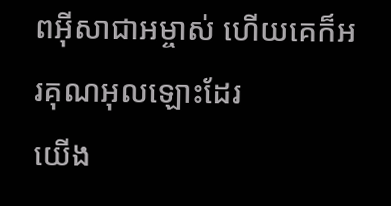ពអ៊ីសាជាអម្ចាស់ ហើយគេក៏អរគុណអុលឡោះដែរ
យើង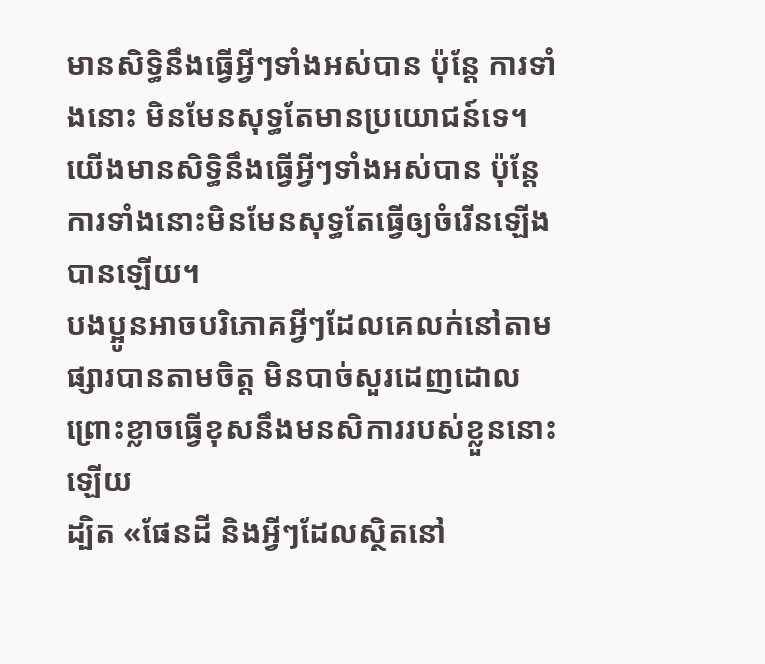មានសិទ្ធិនឹងធ្វើអ្វីៗទាំងអស់បាន ប៉ុន្ដែ ការទាំងនោះ មិនមែនសុទ្ធតែមានប្រយោជន៍ទេ។ យើងមានសិទ្ធិនឹងធ្វើអ្វីៗទាំងអស់បាន ប៉ុន្ដែ ការទាំងនោះមិនមែនសុទ្ធតែធ្វើឲ្យចំរើនឡើងបានឡើយ។
បងប្អូនអាចបរិភោគអ្វីៗដែលគេលក់នៅតាមផ្សារបានតាមចិត្ដ មិនបាច់សួរដេញដោល ព្រោះខ្លាចធ្វើខុសនឹងមនសិការរបស់ខ្លួននោះឡើយ
ដ្បិត «ផែនដី និងអ្វីៗដែលស្ថិតនៅ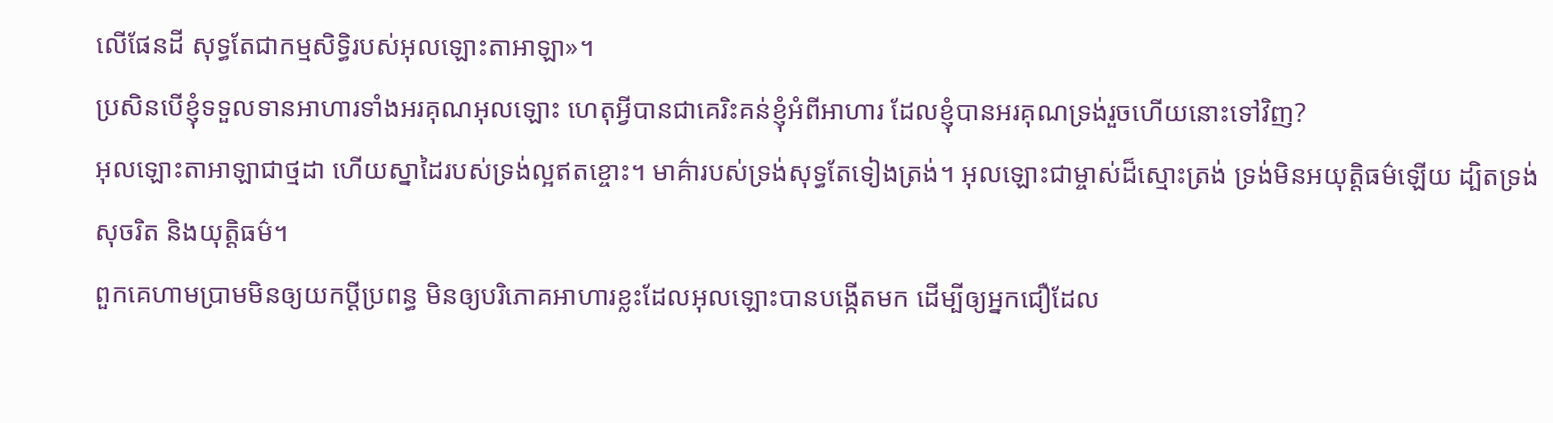លើផែនដី សុទ្ធតែជាកម្មសិទ្ធិរបស់អុលឡោះតាអាឡា»។
ប្រសិនបើខ្ញុំទទួលទានអាហារទាំងអរគុណអុលឡោះ ហេតុអ្វីបានជាគេរិះគន់ខ្ញុំអំពីអាហារ ដែលខ្ញុំបានអរគុណទ្រង់រួចហើយនោះទៅវិញ?
អុលឡោះតាអាឡាជាថ្មដា ហើយស្នាដៃរបស់ទ្រង់ល្អឥតខ្ចោះ។ មាគ៌ារបស់ទ្រង់សុទ្ធតែទៀងត្រង់។ អុលឡោះជាម្ចាស់ដ៏ស្មោះត្រង់ ទ្រង់មិនអយុត្តិធម៌ឡើយ ដ្បិតទ្រង់សុចរិត និងយុត្តិធម៌។
ពួកគេហាមប្រាមមិនឲ្យយកប្ដីប្រពន្ធ មិនឲ្យបរិភោគអាហារខ្លះដែលអុលឡោះបានបង្កើតមក ដើម្បីឲ្យអ្នកជឿដែល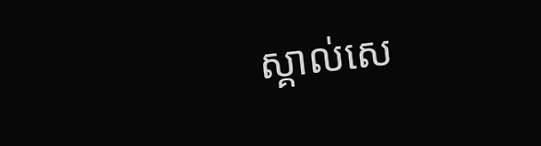ស្គាល់សេ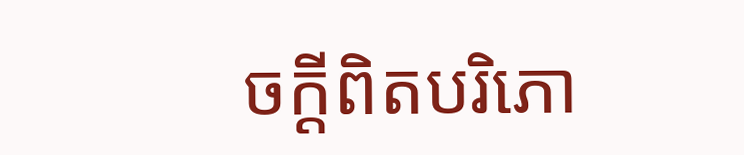ចក្ដីពិតបរិភោ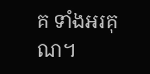គ ទាំងអរគុណ។